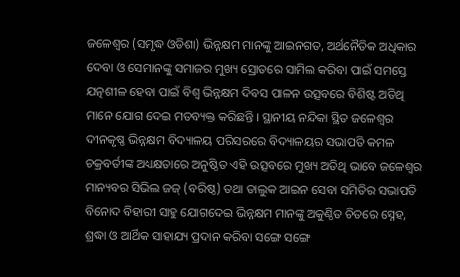ଜଳେଶ୍ୱର (ସମୃଦ୍ଧ ଓଡିଶା) ଭିନ୍ନକ୍ଷମ ମାନଙ୍କୁ ଆଇନଗତ, ଅର୍ଥନୈତିକ ଅଧିକାର ଦେବା ଓ ସେମାନଙ୍କୁ ସମାଜର ମୁଖ୍ୟ ସ୍ରୋତରେ ସାମିଲ କରିବା ପାଇଁ ସମସ୍ତେ ଯତ୍ନଶୀଳ ହେବା ପାଇଁ ବିଶ୍ୱ ଭିନ୍ନକ୍ଷମ ଦିବସ ପାଳନ ଉତ୍ସବରେ ବିଶିଷ୍ଟ ଅତିଥି ମାନେ ଯୋଗ ଦେଇ ମତବ୍ୟକ୍ତ କରିଛନ୍ତି । ସ୍ଥାନୀୟ ନନ୍ଦିକା ସ୍ଥିତ ଜଳେଶ୍ୱର ଦୀନକୃଷ୍ଣ ଭିନ୍ନକ୍ଷମ ବିଦ୍ୟାଳୟ ପରିସରରେ ବିଦ୍ୟାଳୟର ସଭାପତି କମଳ ଚକ୍ରବର୍ତୀଙ୍କ ଅଧ୍ୟକ୍ଷତାରେ ଅନୁଷ୍ଠିତ ଏହି ଉତ୍ସବରେ ମୁଖ୍ୟ ଅତିଥି ଭାବେ ଜଳେଶ୍ୱର ମାନ୍ୟବର ସିଭିଲ ଜଜ୍ (ବରିଷ୍ଠ) ତଥା ତାଲୁକ ଆଇନ ସେବା ସମିତିର ସଭାପତି ବିନୋଦ ବିହାରୀ ସାହୁ ଯୋଗଦେଇ ଭିନ୍ନକ୍ଷମ ମାନଙ୍କୁ ଅକୁଣ୍ଠିତ ଚିତରେ ସ୍ନେହ, ଶ୍ରଦ୍ଧା ଓ ଆର୍ଥିକ ସାହାଯ୍ୟ ପ୍ରଦାନ କରିବା ସଙ୍ଗେ ସଙ୍ଗେ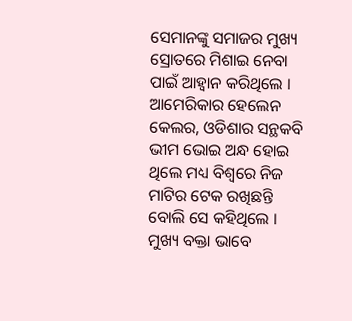ସେମାନଙ୍କୁ ସମାଜର ମୁଖ୍ୟ ସ୍ରୋତରେ ମିଶାଇ ନେବା ପାଇଁ ଆହ୍ୱାନ କରିଥିଲେ । ଆମେରିକାର ହେଲେନ କେଲର, ଓଡିଶାର ସନ୍ଥକବି ଭୀମ ଭୋଇ ଅନ୍ଧ ହୋଇ ଥିଲେ ମଧ୍ୟ ବିଶ୍ୱରେ ନିଜ ମାଟିର ଟେକ ରଖିଛନ୍ତି ବୋଲି ସେ କହିଥିଲେ । ମୁଖ୍ୟ ବକ୍ତା ଭାବେ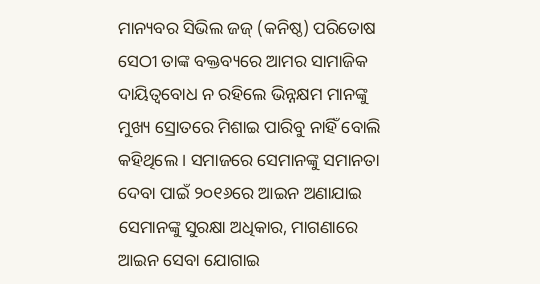ମାନ୍ୟବର ସିଭିଲ ଜଜ୍ (କନିଷ୍ଠ) ପରିତୋଷ ସେଠୀ ତାଙ୍କ ବକ୍ତବ୍ୟରେ ଆମର ସାମାଜିକ ଦାୟିତ୍ୱବୋଧ ନ ରହିଲେ ଭିନ୍ନକ୍ଷମ ମାନଙ୍କୁ ମୁଖ୍ୟ ସ୍ରୋତରେ ମିଶାଇ ପାରିବୁ ନାହିଁ ବୋଲି କହିଥିଲେ । ସମାଜରେ ସେମାନଙ୍କୁ ସମାନତା ଦେବା ପାଇଁ ୨୦୧୬ରେ ଆଇନ ଅଣାଯାଇ ସେମାନଙ୍କୁ ସୁରକ୍ଷା ଅଧିକାର, ମାଗଣାରେ ଆଇନ ସେବା ଯୋଗାଇ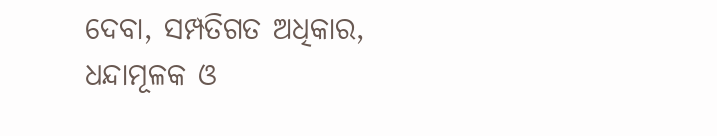ଦେବା, ସମ୍ପତିଗତ ଅଧିକାର, ଧନ୍ଦାମୂଳକ ଓ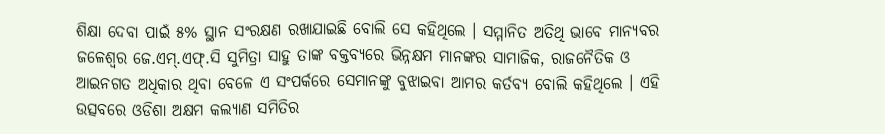ଶିକ୍ଷା ଦେବା ପାଇଁ ୫% ସ୍ଥାନ ସଂରକ୍ଷଣ ରଖାଯାଇଛି ବୋଲି ସେ କହିଥିଲେ । ସମ୍ମାନିତ ଅତିଥି ଭାବେ ମାନ୍ୟବର ଜଳେଶ୍ୱର ଜେ.ଏମ୍.ଏଫ୍.ସି ସୁମିତ୍ରା ସାହୁ ତାଙ୍କ ବକ୍ତବ୍ୟରେ ଭିନ୍ନକ୍ଷମ ମାନଙ୍କର ସାମାଜିକ, ରାଜନୈତିକ ଓ ଆଇନଗତ ଅଧିକାର ଥିବା ବେଳେ ଏ ସଂପର୍କରେ ସେମାନଙ୍କୁ ବୁଝାଇବା ଆମର କର୍ତବ୍ୟ ବୋଲି କହିଥିଲେ । ଏହି ଉତ୍ସବରେ ଓଡିଶା ଅକ୍ଷମ କଲ୍ୟାଣ ସମିତିର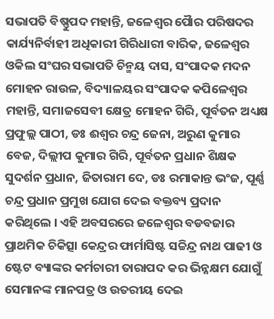ସଭାପତି ବିଷ୍ଣୁପଦ ମହାନ୍ତି, ଜଳେଶ୍ୱର ପୈାର ପରିଷଦର କାର୍ଯ୍ୟନିର୍ବାହୀ ଅଧିକାରୀ ଗିରିଧାରୀ ବାରିକ, ଜଳେଶ୍ୱର ଓକିଲ ସଂଘର ସଭାପତି ଚିନ୍ମୟ ଦାସ, ସଂପାଦକ ମଦନ ମୋହନ ରାଉଳ, ବିଦ୍ୟାଳୟର ସଂପାଦକ କପିଳେଶ୍ୱର ମହାନ୍ତି, ସମାଜସେବୀ କ୍ଷେତ୍ର ମୋହନ ଗିରି, ପୂର୍ବତନ ଅଧ୍ୟକ୍ଷ ପ୍ରଫୁଲ୍ଲ ପାଠୀ, ଡଃ ଈଶ୍ୱର ଚନ୍ଦ୍ର ଜେନା, ଅରୁଣ କୁମାର ବେଜ, ଦିଲ୍ଲୀପ କୁମାର ଗିରି, ପୂର୍ବତନ ପ୍ରଧାନ ଶିକ୍ଷକ ସୁଦର୍ଶନ ପ୍ରଧାନ, ଜିତାରାମ ଦେ, ଡଃ ରମାକାନ୍ତ ଭଂଜ, ପୂର୍ଣ୍ଣ ଚନ୍ଦ୍ର ପ୍ରଧାନ ପ୍ରମୁଖ ଯୋଗ ଦେଇ ବକ୍ତବ୍ୟ ପ୍ରଦାନ କରିଥିଲେ । ଏହି ଅବସରରେ ଜଳେଶ୍ୱର ବଡବଜାର ପ୍ରାଥମିକ ଚିକିତ୍ସା କେନ୍ଦ୍ରର ଫାର୍ମାସିଷ୍ଟ ସଚ୍ଚିନ୍ଦ୍ର ନାଥ ପାଢୀ ଓ ଷ୍ଟେଟ ବ୍ୟାଙ୍କର କର୍ମଚାରୀ ତାରାପଦ କର ଭିନ୍ନକ୍ଷମ ଯୋଗୁଁ ସେମାନଙ୍କ ମାନପତ୍ର ଓ ଉତରୀୟ ଦେଇ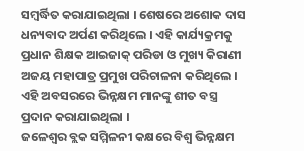ସମ୍ବର୍ଦ୍ଧିତ କରାଯାଇଥିଲା । ଶେଷରେ ଅଶୋକ ଦାସ ଧନ୍ୟବାଦ ଅର୍ପଣ କରିଥିଲେ । ଏହି କାର୍ଯ୍ୟକ୍ରମକୁ ପ୍ରଧାନ ଶିକ୍ଷକ ଆଇଜାକ୍ ପରିଡା ଓ ମୁଖ୍ୟ କିରାଣୀ ଅଜୟ ମହାପାତ୍ର ପ୍ରମୁଖ ପରିଚାଳନା କରିଥିଲେ । ଏହି ଅବସରରେ ଭିନ୍ନକ୍ଷମ ମାନଙ୍କୁ ଶୀତ ବସ୍ତ୍ର ପ୍ରଦାନ କରାଯାଇଥିଲା ।
ଜଳେଶ୍ୱର ବ୍ଲକ ସମ୍ମିଳନୀ କକ୍ଷରେ ବିଶ୍ୱ ଭିନ୍ନକ୍ଷମ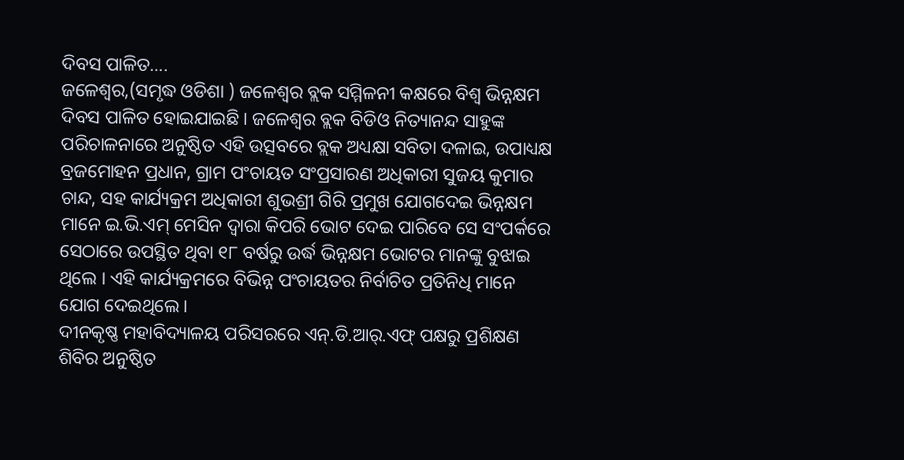ଦିବସ ପାଳିତ….
ଜଳେଶ୍ୱର,(ସମୃଦ୍ଧ ଓଡିଶା ) ଜଳେଶ୍ୱର ବ୍ଲକ ସମ୍ମିଳନୀ କକ୍ଷରେ ବିଶ୍ୱ ଭିନ୍ନକ୍ଷମ ଦିବସ ପାଳିତ ହୋଇଯାଇଛି । ଜଳେଶ୍ୱର ବ୍ଲକ ବିଡିଓ ନିତ୍ୟାନନ୍ଦ ସାହୁଙ୍କ ପରିଚାଳନାରେ ଅନୁଷ୍ଠିତ ଏହି ଉତ୍ସବରେ ବ୍ଲକ ଅଧ୍ୟକ୍ଷା ସବିତା ଦଳାଇ, ଉପାଧ୍ୟକ୍ଷ ବ୍ରଜମୋହନ ପ୍ରଧାନ, ଗ୍ରାମ ପଂଚାୟତ ସଂପ୍ରସାରଣ ଅଧିକାରୀ ସୁଜୟ କୁମାର ଚାନ୍ଦ, ସହ କାର୍ଯ୍ୟକ୍ରମ ଅଧିକାରୀ ଶୁଭଶ୍ରୀ ଗିରି ପ୍ରମୁଖ ଯୋଗଦେଇ ଭିନ୍ନକ୍ଷମ ମାନେ ଇ.ଭି.ଏମ୍ ମେସିନ ଦ୍ୱାରା କିପରି ଭୋଟ ଦେଇ ପାରିବେ ସେ ସଂପର୍କରେ ସେଠାରେ ଉପସ୍ଥିତ ଥିବା ୧୮ ବର୍ଷରୁ ଉର୍ଦ୍ଧ ଭିନ୍ନକ୍ଷମ ଭୋଟର ମାନଙ୍କୁ ବୁଝାଇ ଥିଲେ । ଏହି କାର୍ଯ୍ୟକ୍ରମରେ ବିଭିନ୍ନ ପଂଚାୟତର ନିର୍ବାଚିତ ପ୍ରତିନିଧି ମାନେ ଯୋଗ ଦେଇଥିଲେ ।
ଦୀନକୃଷ୍ଣ ମହାବିଦ୍ୟାଳୟ ପରିସରରେ ଏନ୍.ଡି.ଆର୍.ଏଫ୍ ପକ୍ଷରୁ ପ୍ରଶିକ୍ଷଣ ଶିବିର ଅନୁଷ୍ଠିତ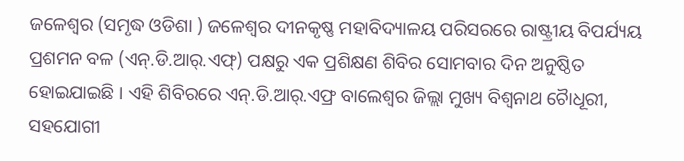ଜଳେଶ୍ୱର (ସମୃଦ୍ଧ ଓଡିଶା ) ଜଳେଶ୍ୱର ଦୀନକୃଷ୍ଣ ମହାବିଦ୍ୟାଳୟ ପରିସରରେ ରାଷ୍ଟ୍ରୀୟ ବିପର୍ଯ୍ୟୟ ପ୍ରଶମନ ବଳ (ଏନ୍.ଡି.ଆର୍.ଏଫ୍) ପକ୍ଷରୁ ଏକ ପ୍ରଶିକ୍ଷଣ ଶିବିର ସୋମବାର ଦିନ ଅନୁଷ୍ଠିତ ହୋଇଯାଇଛି । ଏହି ଶିବିରରେ ଏନ୍.ଡି.ଆର୍.ଏଫ୍ର ବାଲେଶ୍ୱର ଜିଲ୍ଲା ମୁଖ୍ୟ ବିଶ୍ୱନାଥ ଚୈାଧୂରୀ, ସହଯୋଗୀ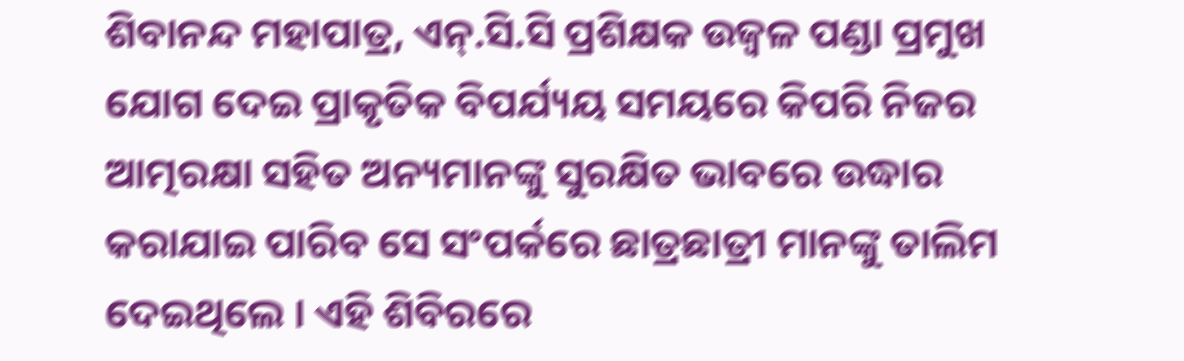ଶିବାନନ୍ଦ ମହାପାତ୍ର, ଏନ୍.ସି.ସି ପ୍ରଶିକ୍ଷକ ଉଜ୍ୱଳ ପଣ୍ଡା ପ୍ରମୁଖ ଯୋଗ ଦେଇ ପ୍ରାକୃତିକ ବିପର୍ଯ୍ୟୟ ସମୟରେ କିପରି ନିଜର ଆତ୍ମରକ୍ଷା ସହିତ ଅନ୍ୟମାନଙ୍କୁ ସୁରକ୍ଷିତ ଭାବରେ ଉଦ୍ଧାର କରାଯାଇ ପାରିବ ସେ ସଂପର୍କରେ ଛାତ୍ରଛାତ୍ରୀ ମାନଙ୍କୁ ତାଲିମ ଦେଇଥିଲେ । ଏହି ଶିବିରରେ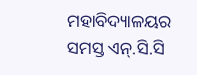ମହାବିଦ୍ୟାଳୟର ସମସ୍ତ ଏନ୍.ସି.ସି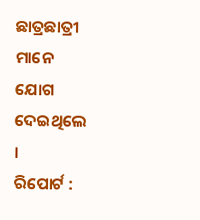ଛାତ୍ରଛାତ୍ରୀ ମାନେ ଯୋଗ ଦେଇଥିଲେ ।
ରିପୋର୍ଟ :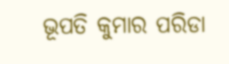ଭୂପତି କୁମାର ପରିଡା